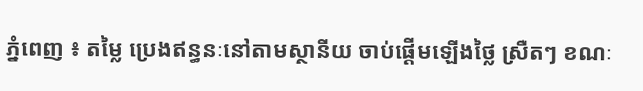ភ្នំពេញ ៖ តម្លៃ ប្រេងឥន្ធនៈនៅតាមស្ថានីយ ចាប់ផ្តើមឡើងថ្លៃ ស្រឺតៗ ខណៈ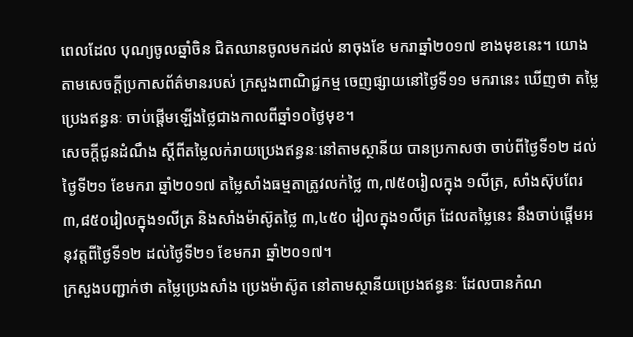ពេលដែល បុណ្យចូលឆ្នាំចិន ជិតឈានចូលមកដល់ នាចុងខែ មករាឆ្នាំ២០១៧ ខាងមុខនេះ។ យោងតាមសេចក្តីប្រកាសព័ត៌មានរបស់ ក្រសួងពាណិជ្ជកម្ម ចេញផ្សាយនៅថ្ងៃទី១១ មករានេះ ឃើញថា តម្លៃប្រេងឥន្ធនៈ ចាប់ផ្តើមឡើងថ្លៃជាងកាលពីឆ្នាំ១០ថ្ងៃមុខ។
សេចក្តីជូនដំណឹង ស្តីពីតម្លៃលក់រាយប្រេងឥន្ធនៈនៅតាមស្ថានីយ បានប្រកាសថា ចាប់ពីថ្ងៃទី១២ ដល់ថ្ងៃទី២១ ខែមករា ឆ្នាំ២០១៧ តម្លៃសាំងធម្មតាត្រូវលក់ថ្លៃ ៣,៧៥០រៀលក្នុង ១លីត្រ, សាំងស៊ុបពែរ ៣,៨៥០រៀលក្នុង១លីត្រ និងសាំងម៉ាស៊ូតថ្លៃ ៣,៤៥០ រៀលក្នុង១លីត្រ ដែលតម្លៃនេះ នឹងចាប់ផ្ដើមអនុវត្តពីថ្ងៃទី១២ ដល់ថ្ងៃទី២១ ខែមករា ឆ្នាំ២០១៧។
ក្រសួងបញ្ជាក់ថា តម្លៃប្រេងសាំង ប្រេងម៉ាស៊ូត នៅតាមស្ថានីយប្រេងឥន្ធនៈ ដែលបានកំណ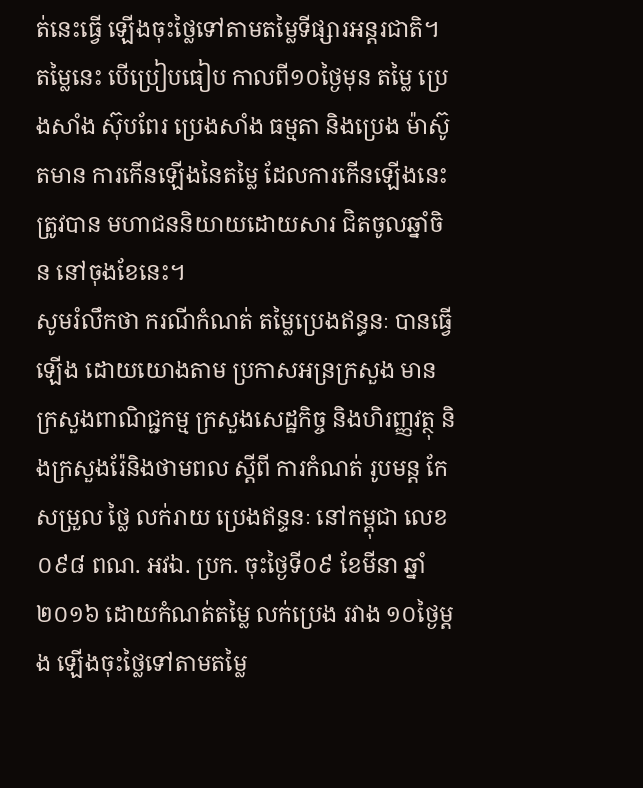ត់នេះធ្វើ ឡើងចុះថ្លៃទៅតាមតម្លៃទីផ្សារអន្តរជាតិ។ តម្លៃនេះ បើប្រៀបធៀប កាលពី១០ថ្ងៃមុន តម្លៃ ប្រេងសាំង ស៊ុបពែរ ប្រេងសាំង ធម្មតា និងប្រេង ម៉ាស៊ូតមាន ការកើនឡើងនៃតម្លៃ ដែលការកើនឡើងនេះ ត្រូវបាន មហាជននិយាយដោយសារ ជិតចូលឆ្នាំចិន នៅចុងខែនេះ។
សូមរំលឹកថា ករណីកំណត់ តម្លៃប្រេងឥន្ធនៈ បានធ្វើឡើង ដោយយោងតាម ប្រកាសអន្រក្រសួង មានក្រសួងពាណិជ្ជកម្ម ក្រសួងសេដ្ឋកិច្ច និងហិរញ្ញវត្ថុ និងក្រសួងរ៉ែនិងថាមពល ស្តីពី ការកំណត់ រូបមន្ត កែសម្រួល ថ្លៃ លក់រាយ ប្រេងឥន្ទនៈ នៅកម្ពុជា លេខ ០៩៨ ពណ. អវឯ. ប្រក. ចុះថ្ងៃទី០៩ ខែមីនា ឆ្នាំ២០១៦ ដោយកំណត់តម្លៃ លក់ប្រេង រវាង ១០ថ្ងៃម្តង ឡើងចុះថ្លៃទៅតាមតម្លៃ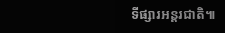ទីផ្សារអន្តរជាតិ៕